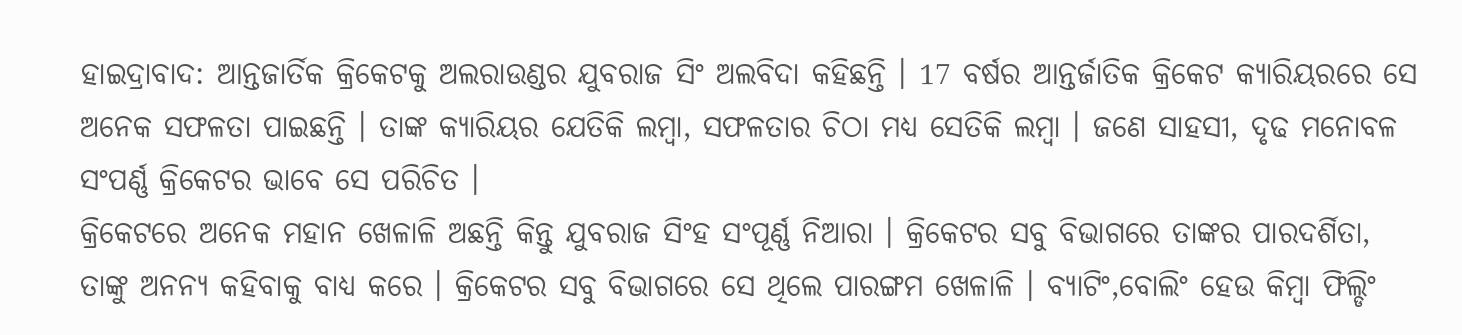ହାଇଦ୍ରାବାଦ: ଆନ୍ତଜାର୍ତିକ କ୍ରିକେଟକୁ ଅଲରାଉଣ୍ଡର ଯୁବରାଜ ସିଂ ଅଲବିଦା କହିଛନ୍ତି । 17 ବର୍ଷର ଆନ୍ତର୍ଜାତିକ କ୍ରିକେଟ କ୍ୟାରିୟରରେ ସେ ଅନେକ ସଫଳତା ପାଇଛନ୍ତି । ତାଙ୍କ କ୍ୟାରିୟର ଯେତିକି ଲମ୍ବା, ସଫଳତାର ଚିଠା ମଧ୍ୟ ସେତିକି ଲମ୍ବା । ଜଣେ ସାହସୀ, ଦୃଢ ମନୋବଳ ସଂପର୍ଣ୍ଣ କ୍ରିକେଟର ଭାବେ ସେ ପରିଚିତ ।
କ୍ରିକେଟରେ ଅନେକ ମହାନ ଖେଳାଳି ଅଛନ୍ତି କିନ୍ତୁ ଯୁବରାଜ ସିଂହ ସଂପୂର୍ଣ୍ଣ ନିଆରା । କ୍ରିକେଟର ସବୁ ବିଭାଗରେ ତାଙ୍କର ପାରଦର୍ଶିତା, ତାଙ୍କୁ ଅନନ୍ୟ କହିବାକୁ ବାଧ୍ୟ କରେ । କ୍ରିକେଟର ସବୁ ବିଭାଗରେ ସେ ଥିଲେ ପାରଙ୍ଗମ ଖେଳାଳି । ବ୍ୟାଟିଂ,ବୋଲିଂ ହେଉ କିମ୍ବା ଫିଲ୍ଡିଂ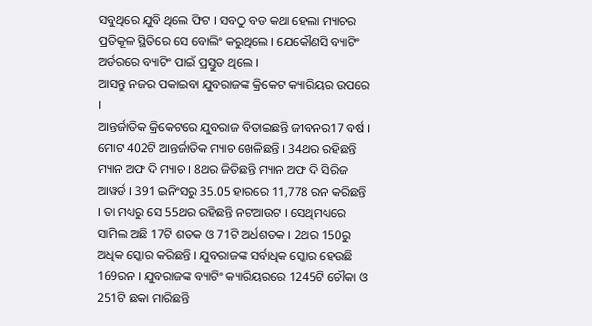ସବୁଥିରେ ଯୁବି ଥିଲେ ଫିଟ । ସବଠୁ ବଡ କଥା ହେଲା ମ୍ୟାଚର ପ୍ରତିକୂଳ ସ୍ଥିତିରେ ସେ ବୋଲିଂ କରୁଥିଲେ । ଯେକୌଣସି ବ୍ୟାଟିଂ ଅର୍ଡରରେ ବ୍ୟାଟିଂ ପାଇଁ ପ୍ରସ୍ତୁତ ଥିଲେ ।
ଆସନ୍ତୁ ନଜର ପକାଇବା ଯୁବରାଜଙ୍କ କ୍ରିକେଟ କ୍ୟାରିୟର ଉପରେ ।
ଆନ୍ତର୍ଜାତିକ କ୍ରିକେଟରେ ଯୁବରାଜ ବିତାଇଛନ୍ତି ଜୀବନର17 ବର୍ଷ । ମୋଟ 402ଟି ଆନ୍ତର୍ଜାତିକ ମ୍ୟାଚ ଖେଳିଛନ୍ତି । 34ଥର ରହିଛନ୍ତି ମ୍ୟାନ ଅଫ ଦି ମ୍ୟାଚ । 8ଥର ଜିତିଛନ୍ତି ମ୍ୟାନ ଅଫ ଦି ସିରିଜ ଆୱର୍ଡ । 391 ଇନିଂସରୁ 35.05 ହାରରେ 11,778 ରନ କରିଛନ୍ତି । ତା ମଧ୍ୟରୁ ସେ 55ଥର ରହିଛନ୍ତି ନଟଆଉଟ । ସେଥିମଧ୍ୟରେ ସାମିଲ ଅଛି 17ଟି ଶତକ ଓ 71ଟି ଅର୍ଧଶତକ । 2ଥର 150ରୁ ଅଧିକ ସ୍କୋର କରିଛନ୍ତି । ଯୁବରାଜଙ୍କ ସର୍ବାଧିକ ସ୍କୋର ହେଉଛି 169ରନ । ଯୁବରାଜଙ୍କ ବ୍ୟାଟିଂ କ୍ୟାରିୟରରେ 1245ଟି ଚୌକା ଓ 251ଟି ଛକା ମାରିଛନ୍ତି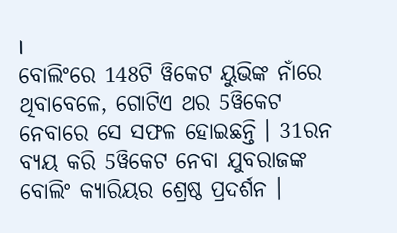।
ବୋଲିଂରେ 148ଟି ୱିକେଟ ୟୁଭିଙ୍କ ନାଁରେ ଥିବାବେଳେ, ଗୋଟିଏ ଥର 5ୱିକେଟ ନେବାରେ ସେ ସଫଳ ହୋଇଛନ୍ତି । 31ରନ ବ୍ୟୟ କରି 5ୱିକେଟ ନେବା ଯୁବରାଜଙ୍କ ବୋଲିଂ କ୍ୟାରିୟର ଶ୍ରେଷ୍ଠ ପ୍ରଦର୍ଶନ ।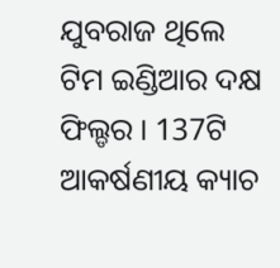ଯୁବରାଜ ଥିଲେ ଟିମ ଇଣ୍ଡିଆର ଦକ୍ଷ ଫିଲ୍ଡର । 137ଟି ଆକର୍ଷଣୀୟ କ୍ୟାଚ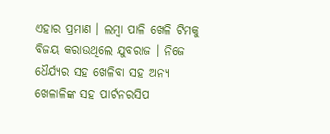ଏହାର ପ୍ରମାଣ । ଲମ୍ବା ପାଳି ଖେଳି ଟିମକୁ ବିଜୟ କରାଉଥିଲେ ଯୁବରାଜ । ନିଜେ ଧୈର୍ଯ୍ୟର ସହ ଖେଳିବା ସହ ଅନ୍ୟ ଖେଳାଳିଙ୍କ ସହ ପାର୍ଟନରସିପ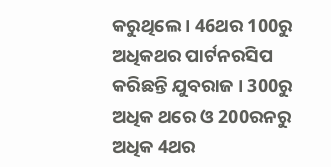କରୁଥିଲେ । 46ଥର 100ରୁ ଅଧିକଥର ପାର୍ଟନରସିପ କରିଛନ୍ତି ଯୁବରାଜ । 300ରୁ ଅଧିକ ଥରେ ଓ 200ରନରୁ ଅଧିକ 4ଥର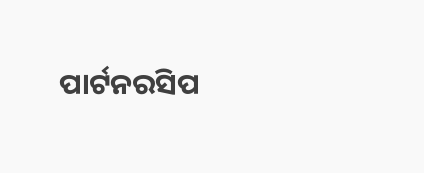ପାର୍ଟନରସିପ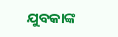ଯୁବକାଙ୍କ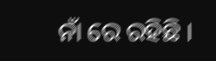ନାଁ ରେ ରହିଛି ।